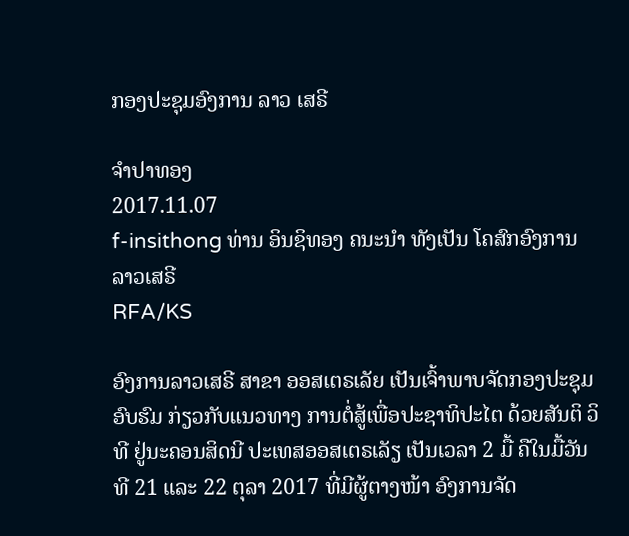ກອງປະຊຸມອົງການ ລາວ ເສຣີ

ຈໍາປາທອງ
2017.11.07
f-insithong ທ່ານ ອິນຊິທອງ ຄນະນໍາ ທັງເປັນ ໂຄສົກອົງການ ລາວເສຣີ
RFA/KS

ອົງການລາວເສຣີ ສາຂາ ອອສເຕຣເລັຍ ເປັນເຈົ້າພາບຈັດກອງປະຊຸມອົບຮົມ ກ່ຽວກັບແນວທາງ ການຕໍ່ສູ້ເພື່ອປະຊາທິປະໄຕ ດ້ວຍສັນຕິ ວິທີ ຢູ່ນະຄອນສິດນີ ປະເທສອອສເຕຣເລັຽ ເປັນເວລາ 2 ມື້ ຄືໃນມື້ວັນທີ 21 ແລະ 22 ຕຸລາ 2017 ທີ່ມີຜູ້ຕາງໜ້າ ອົງການຈັດ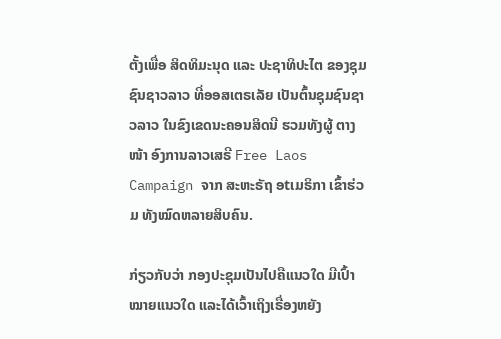ຕັ້ງເພື່ອ ສິດທິມະນຸດ ແລະ ປະຊາທິປະໄຕ ຂອງຊຸມຊົນຊາວລາວ ທີ່ອອສເຕຣເລັຍ ເປັນຕົ້ນຊຸມຊົນຊາວລາວ ໃນຂົງເຂດນະຄອນສິດນີ ຮວມທັງຜູ້ ຕາງໜ້າ ອົງການລາວເສຣີ Free Laos Campaign ຈາກ ສະຫະຣັຖ ອtເມຣິກາ ເຂົ້າຮ່ວມ ທັງໝົດຫລາຍສິບຄົນ.

ກ່ຽວກັບວ່າ ກອງປະຊຸມເປັນໄປຄືແນວໃດ ມີເປົ້າໝາຍແນວໃດ ແລະໄດ້ເວົ້າເຖິງເຣື່ອງຫຍັງ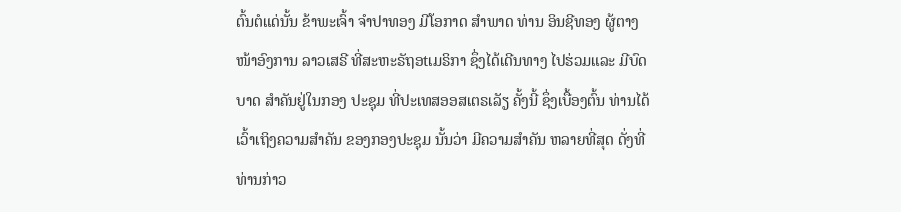ຕົ້ນຕໍແດ່ນັ້ນ ຂ້າພະເຈົ້າ ຈໍາປາທອງ ມີໂອກາດ ສໍາພາດ ທ່ານ ອິນຊີທອງ ຜູ້ຕາງໜ້າອົງການ ລາວເສຣີ ທີ່ສະຫະຣັຖອtເມຣິກາ ຊຶ່ງໄດ້ເດີນທາງ ໄປຮ່ວມແລະ ມີບົດບາດ ສໍາຄັນຢູ່ໃນກອງ ປະຊຸມ ທີ່ປະເທສອອສເຕຣເລັຽ ຄັ້ງນີ້ ຊຶ່ງເບື້ອງຕົ້ນ ທ່ານໄດ້ເວົ້າເຖິງຄວາມສໍາຄັນ ຂອງກອງປະຊຸມ ນັ້ນວ່າ ມີຄວາມສໍາຄັນ ຫລາຍທີ່ສຸດ ດັ່ງທີ່ທ່ານກ່າວ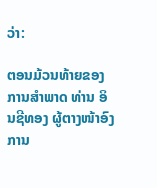ວ່າ:

ຕອນມ້ວນທ້າຍຂອງການສໍາພາດ ທ່ານ ອິນຊີທອງ ຜູ້ຕາງໜ້າອົງການ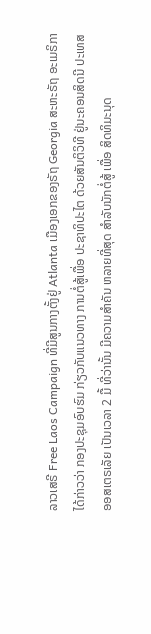ລາວເສຣີ Free Laos Campaign ທີ່ມີສູນກາງຕັ້ງຢູ່ Atlanta ເມືອງເອກຂອງຣັຖ Georgia ສະຫະຣັຖ ອະເມຣິກາ ໄດ້ກ່າວວ່າ ກອງປະຊຸມອົບຮົມ ກ່ຽວກັບແນວທາງ ການຕໍ່ສູ້ເພື່ອ ປະຊາທິປະໄຕ ດ້ວຍສັນຕິວິທີ ຢູ່ນະຄອນສິດນີ ປະເທສ ອອສເຕຣເລັຍ ເປັນເວລາ 2 ມື້ ທີ່ວ່ານັ້ນ ມີຄວາມສໍາຄັນ ຫລາຍທີ່ສຸດ ສໍາລັບນັກຕໍ່ສູ້ ເພື່ອ ສິດທິມະນຸດ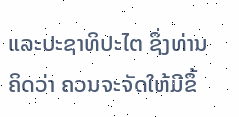ແລະປະຊາທິປະໄຕ ຊຶ່ງທ່ານຄິດວ່າ ຄວນຈະຈັດໃຫ້ມີຂຶ້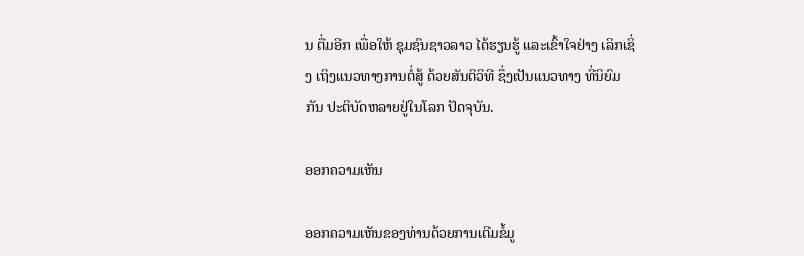ນ ຕື່ມອີກ ເພື່ອໃຫ້ ຊຸມຊົນຊາວລາວ ໄດ້ຮຽນຮູ້ ແລະເຂົ້າໃຈຢ່າງ ເລິກເຊິ່ງ ເຖິງແນວທາງການຕໍ່ສູ້ ດ້ວຍສັນຕິວິທີ ຊຶ່ງເປັນແນວທາງ ທີ່ນິຍົມກັນ ປະຕິບັດຫລາຍຢູ່ໃນໂລກ ປັດຈຸບັນ.

ອອກຄວາມເຫັນ

ອອກຄວາມເຫັນຂອງທ່ານດ້ວຍການເຕີມຂໍ້ມູ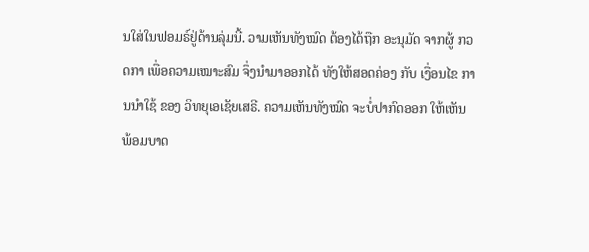ນໃສ່ໃນຟອມຣ໌ຢູ່ດ້ານລຸ່ມນີ້. ວາມເຫັນທັງໝົດ ຕ້ອງໄດ້ຖືກ ອະນຸມັດ ຈາກຜູ້ ກວດກາ ເພື່ອຄວາມເໝາະສົມ ຈຶ່ງນໍາມາອອກໄດ້ ທັງໃຫ້ສອດຄ່ອງ ກັບ ເງື່ອນໄຂ ການນຳໃຊ້ ຂອງ ວິທຍຸເອເຊັຍເສຣີ. ຄວາມເຫັນທັງໝົດ ຈະບໍ່ປາກົດອອກ ໃຫ້ເຫັນພ້ອມບາດ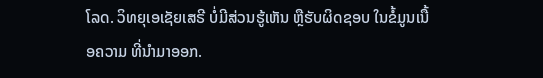ໂລດ. ວິທຍຸເອເຊັຍເສຣີ ບໍ່ມີສ່ວນຮູ້ເຫັນ ຫຼືຮັບຜິດຊອບ ໃນຂໍ້ມູນເນື້ອຄວາມ ທີ່ນໍາມາອອກ.